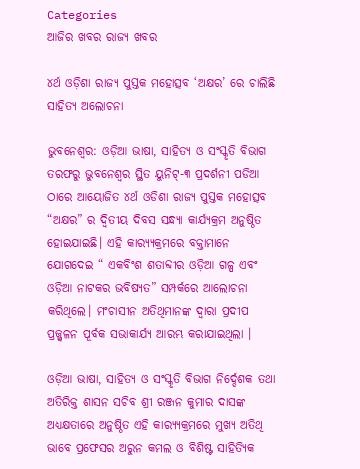Categories
ଆଜିର ଖବର ରାଜ୍ୟ ଖବର

୪ର୍ଥ ଓଡ଼ିଶା ରାଜ୍ୟ ପୁସ୍ତକ ମହୋତ୍ସବ ‘ଅକ୍ଷର’ ରେ ଚାଲିଛି ସାହିତ୍ୟ ଅଲୋଚନା

ଭୁବନେଶ୍ୱର: ଓଡ଼ିଆ ଭାଷା, ସାହିତ୍ୟ ଓ ସଂସ୍କୃତି ବିଭାଗ ତରଫରୁ ଭୁବନେଶ୍ୱର ସ୍ଥିତ ୟୁନିଟ୍-୩ ପ୍ରଦର୍ଶନୀ ପଡିଆ ଠାରେ ଆୟୋଜିତ ୪ର୍ଥ ଓଡିଶା ରାଜ୍ୟ ପୁସ୍ତକ ମହୋତ୍ସବ “ଅକ୍ଷର” ର ଦ୍ଵିତୀୟ ଦିବସ ସନ୍ଧ୍ୟା କାର୍ଯ୍ୟକ୍ରମ ଅନୁଷ୍ଠିତ ହୋଇଯାଇଛି। ଏହି କାର‌୍ୟ୍ୟକ୍ରମରେ ବକ୍ତାମାନେ ଯୋଗଦେଇ “ ଏକବିଂଶ ଶତାବ୍ଦୀର ଓଡ଼ିଆ ଗଳ୍ପ ଏବଂ ଓଡ଼ିଆ ନାଟକର ଭବିଷ୍ୟତ” ସମ୍ପର୍କରେ ଆଲୋଚନା କରିଥିଲେ। ମଂଚାସୀନ ଅତିଥିମାନଙ୍କ ଦ୍ୱାରା ପ୍ରଦୀପ ପ୍ରଜ୍ଜ୍ୱଳନ ପୂର୍ବକ ସଭାକାର୍ଯ୍ୟ ଆରମ୍ଭ କରାଯାଇଥିଲା ।

ଓଡ଼ିଆ ଭାଷା, ସାହିତ୍ୟ ଓ ସଂସ୍କୃତି ବିଭାଗ ନିର୍ଦ୍ଦେଶକ ତଥା ଅତିରିକ୍ତ ଶାସନ ସଚିବ ଶ୍ରୀ ରଞ୍ଜନ କୁମାର ଦାସଙ୍କ ଅଧ୍ୟକ୍ଷତାରେ ଅନୁଷ୍ଠିତ ଏହି କାର‌୍ୟ୍ୟକ୍ରମରେ ମୁଖ୍ୟ ଅତିଥି ଭାବେ ପ୍ରଫେସର ଅରୁନ କମଲ ଓ ବିଶିଷ୍ଟ ସାହିତ୍ୟିକ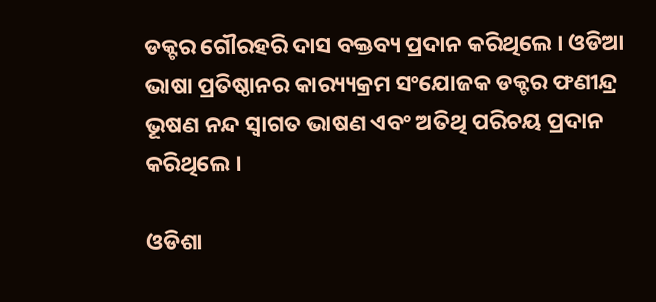ଡକ୍ଟର ଗୌରହରି ଦାସ ବକ୍ତବ୍ୟ ପ୍ରଦାନ କରିଥିଲେ । ଓଡିଆ ଭାଷା ପ୍ରତିଷ୍ଠାନର କାର‌୍ୟ୍ୟକ୍ରମ ସଂଯୋଜକ ଡକ୍ଟର ଫଣୀନ୍ଦ୍ର ଭୂଷଣ ନନ୍ଦ ସ୍ୱାଗତ ଭାଷଣ ଏବଂ ଅତିଥି ପରିଚୟ ପ୍ରଦାନ କରିଥିଲେ ।

ଓଡିଶା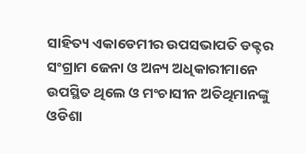ସାହିତ୍ୟ ଏକାଡେମୀର ଉପସଭାପତି ଡକ୍ଟର ସଂଗ୍ରାମ ଜେନା ଓ ଅନ୍ୟ ଅଧିକାରୀମାନେ ଉପସ୍ଥିତ ଥିଲେ ଓ ମଂଚାସୀନ ଅତିଥିମାନଙ୍କୁ ଓଡିଶା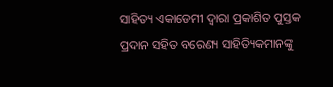ସାହିତ୍ୟ ଏକାଡେମୀ ଦ୍ୱାରା ପ୍ରକାଶିତ ପୁସ୍ତକ ପ୍ରଦାନ ସହିତ ବରେଣ୍ୟ ସାହିତ୍ୟିକମାନଙ୍କୁ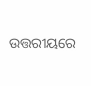ଉତ୍ତରୀୟରେ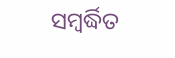ସମ୍ବର୍ଦ୍ଧିତ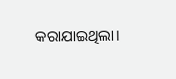କରାଯାଇଥିଲା।